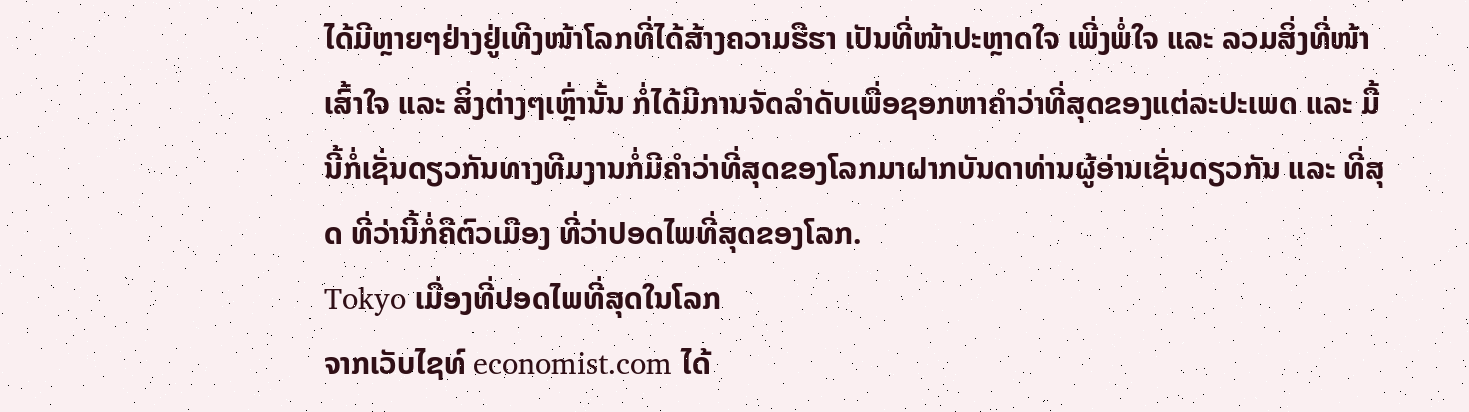ໄດ້ມີຫຼາຍໆຢ່າງຢູ່ເທີງໜ້າໂລກທີ່ໄດ້ສ້າງຄວາມຮືຮາ ເປັນທີ່ໜ້າປະຫຼາດໃຈ ເພີ່ງພໍ່ໃຈ ແລະ ລວມສິ່ງທີ່ໜ້າເສົ້າໃຈ ແລະ ສິ່ງຕ່າງໆເຫຼົ່ານັ້ນ ກໍ່ໄດ້ມີການຈັດລໍາດັບເພື່ອຊອກຫາຄໍາວ່າທີ່ສຸດຂອງແຕ່ລະປະເພດ ແລະ ມື້ນີ້ກໍ່ເຊັ່ນດຽວກັນທາງທີມງານກໍ່ມີຄໍາວ່າທີ່ສຸດຂອງໂລກມາຝາກບັນດາທ່ານຜູ້ອ່ານເຊັ່ນດຽວກັນ ແລະ ທີ່ສຸດ ທີ່ວ່ານີ້ກໍ່ຄືຕົວເມືອງ ທີ່ວ່າປອດໄພທີ່ສຸດຂອງໂລກ.
Tokyo ເມື່ອງທີ່ປອດໄພທີ່ສຸດໃນໂລກ
ຈາກເວັບໄຊທ໌ economist.com ໄດ້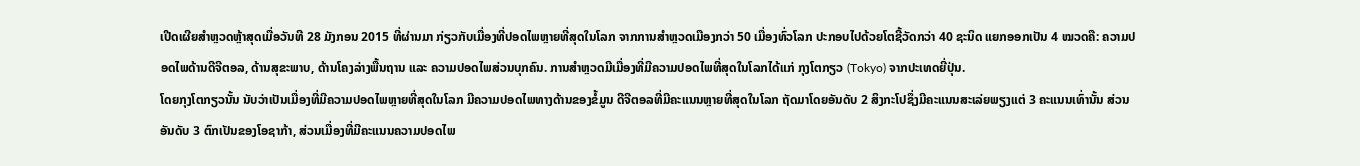ເປີດເຜີຍສໍາຫຼວດຫຼ້າສຸດເມື່ອວັນທີ 28 ມັງກອນ 2015 ທີ່ຜ່ານມາ ກ່ຽວກັບເມື່ອງທີ່ປອດໄພຫຼາຍທີ່ສຸດໃນໂລກ ຈາກການສໍາຫຼວດເມືອງກວ່າ 50 ເມື່ອງທົ່ວໂລກ ປະກອບໄປດ້ວຍໂຕຊີ້ວັດກວ່າ 40 ຊະນິດ ແຍກອອກເປັນ 4 ໝວດຄື: ຄວາມປອດໄພດ້ານດີຈີຕອລ, ດ້ານສຸຂະພາບ, ດ້ານໂຄງລ່າງພື້ນຖານ ແລະ ຄວາມປອດໄພສ່ວນບຸກຄົນ. ການສໍາຫຼວດມີເມື່ອງທີ່ມີຄວາມປອດໄພທີ່ສຸດໃນໂລກໄດ້ແກ່ ກຸງໂຕກຽວ (Tokyo) ຈາກປະເທດຍີ່ປຸ່ນ.
ໂດຍກຸງໂຕກຽວນັ້ນ ນັບວ່າເປັນເມື່ອງທີ່ມີຄວາມປອດໄພຫຼາຍທີ່ສຸດໃນໂລກ ມີຄວາມປອດໄພທາງດ້ານຂອງຂໍ້ມູນ ດີຈີຕອລທີ່ມີຄະແນນຫຼາຍທີ່ສຸດໃນໂລກ ຖັດມາໂດຍອັນດັບ 2 ສິງກະໂປຊຶ່ງມີຄະແນນສະເລ່ຍພຽງແຕ່ 3 ຄະແນນເທົ່ານັ້ນ ສ່ວນອັນດັບ 3 ຕົກເປັນຂອງໂອຊາກ້າ, ສ່ວນເມື່ອງທີ່ມີຄະແນນຄວາມປອດໄພ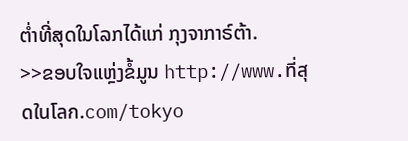ຕໍ່າທີ່ສຸດໃນໂລກໄດ້ແກ່ ກຸງຈາກາຣ໌ຕ້າ.
>>ຂອບໃຈແຫຼ່ງຂໍ້ມູນ http://www.ที่สุดในโลก.com/tokyo